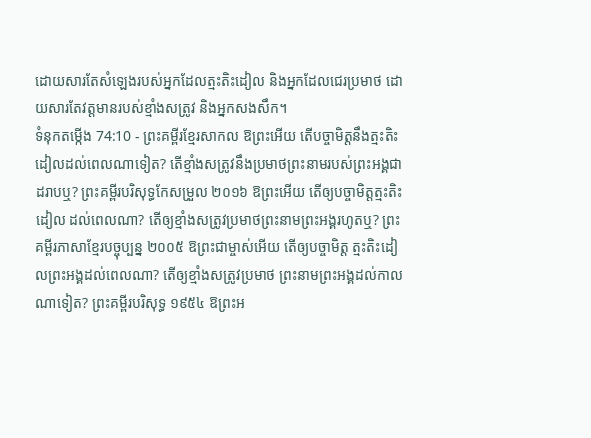ដោយសារតែសំឡេងរបស់អ្នកដែលត្មះតិះដៀល និងអ្នកដែលជេរប្រមាថ ដោយសារតែវត្តមានរបស់ខ្មាំងសត្រូវ និងអ្នកសងសឹក។
ទំនុកតម្កើង 74:10 - ព្រះគម្ពីរខ្មែរសាកល ឱព្រះអើយ តើបច្ចាមិត្តនឹងត្មះតិះដៀលដល់ពេលណាទៀត? តើខ្មាំងសត្រូវនឹងប្រមាថព្រះនាមរបស់ព្រះអង្គជាដរាបឬ? ព្រះគម្ពីរបរិសុទ្ធកែសម្រួល ២០១៦ ឱព្រះអើយ តើឲ្យបច្ចាមិត្តត្មះតិះដៀល ដល់ពេលណា? តើឲ្យខ្មាំងសត្រូវប្រមាថព្រះនាមព្រះអង្គរហូតឬ? ព្រះគម្ពីរភាសាខ្មែរបច្ចុប្បន្ន ២០០៥ ឱព្រះជាម្ចាស់អើយ តើឲ្យបច្ចាមិត្ត ត្មះតិះដៀលព្រះអង្គដល់ពេលណា? តើឲ្យខ្មាំងសត្រូវប្រមាថ ព្រះនាមព្រះអង្គដល់កាលណាទៀត? ព្រះគម្ពីរបរិសុទ្ធ ១៩៥៤ ឱព្រះអ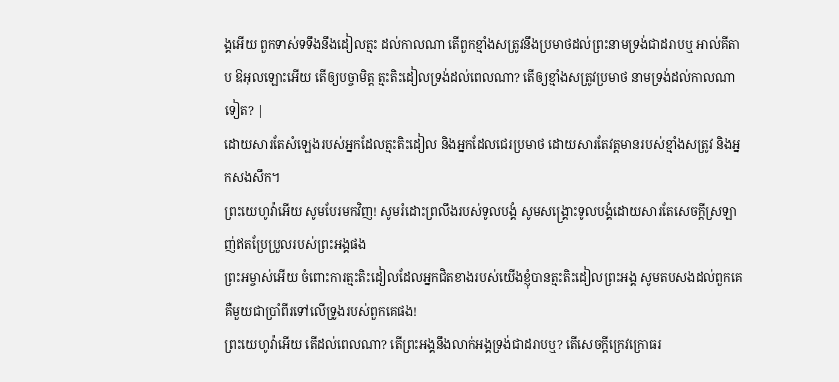ង្គអើយ ពួកទាស់ទទឹងនឹងដៀលត្មះ ដល់កាលណា តើពួកខ្មាំងសត្រូវនឹងប្រមាថដល់ព្រះនាមទ្រង់ជាដរាបឬ អាល់គីតាប ឱអុលឡោះអើយ តើឲ្យបច្ចាមិត្ត ត្មះតិះដៀលទ្រង់ដល់ពេលណា? តើឲ្យខ្មាំងសត្រូវប្រមាថ នាមទ្រង់ដល់កាលណាទៀត? |
ដោយសារតែសំឡេងរបស់អ្នកដែលត្មះតិះដៀល និងអ្នកដែលជេរប្រមាថ ដោយសារតែវត្តមានរបស់ខ្មាំងសត្រូវ និងអ្នកសងសឹក។
ព្រះយេហូវ៉ាអើយ សូមបែរមកវិញ! សូមរំដោះព្រលឹងរបស់ទូលបង្គំ សូមសង្គ្រោះទូលបង្គំដោយសារតែសេចក្ដីស្រឡាញ់ឥតប្រែប្រួលរបស់ព្រះអង្គផង
ព្រះអម្ចាស់អើយ ចំពោះការត្មះតិះដៀលដែលអ្នកជិតខាងរបស់យើងខ្ញុំបានត្មះតិះដៀលព្រះអង្គ សូមតបសងដល់ពួកគេ គឺមួយជាប្រាំពីរទៅលើទ្រូងរបស់ពួកគេផង!
ព្រះយេហូវ៉ាអើយ តើដល់ពេលណា? តើព្រះអង្គនឹងលាក់អង្គទ្រង់ជាដរាបឬ? តើសេចក្ដីក្រេវក្រោធរ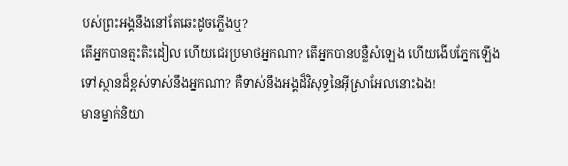បស់ព្រះអង្គនឹងនៅតែឆេះដូចភ្លើងឬ?
តើអ្នកបានត្មះតិះដៀល ហើយជេរប្រមាថអ្នកណា? តើអ្នកបានបន្លឺសំឡេង ហើយងើបភ្នែកឡើងទៅស្ថានដ៏ខ្ពស់ទាស់នឹងអ្នកណា? គឺទាស់នឹងអង្គដ៏វិសុទ្ធនៃអ៊ីស្រាអែលនោះឯង!
មានម្នាក់និយា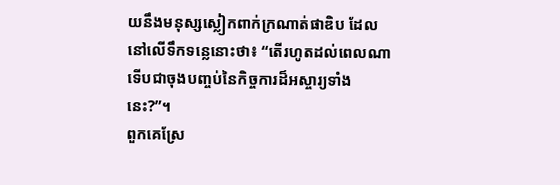យនឹងមនុស្សស្លៀកពាក់ក្រណាត់ផាឌិប ដែលនៅលើទឹកទន្លេនោះថា៖ “តើរហូតដល់ពេលណា ទើបជាចុងបញ្ចប់នៃកិច្ចការដ៏អស្ចារ្យទាំងនេះ?”។
ពួកគេស្រែ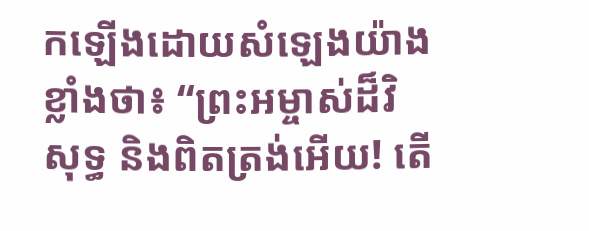កឡើងដោយសំឡេងយ៉ាងខ្លាំងថា៖ “ព្រះអម្ចាស់ដ៏វិសុទ្ធ និងពិតត្រង់អើយ! តើ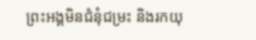ព្រះអង្គមិនជំនុំជម្រះ និងរកយុ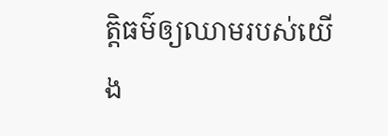ត្តិធម៌ឲ្យឈាមរបស់យើង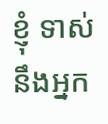ខ្ញុំ ទាស់នឹងអ្នក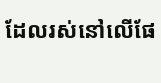ដែលរស់នៅលើផែ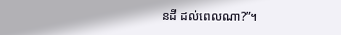នដី ដល់ពេលណា?”។